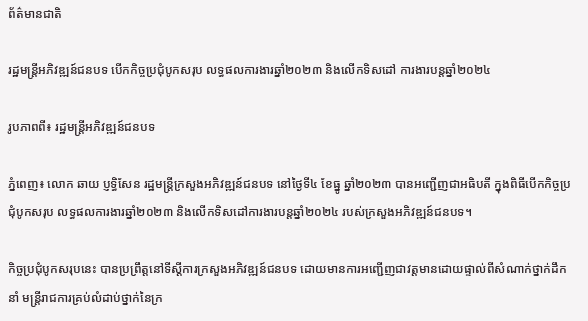ព័ត៌មានជាតិ

រដ្ឋមន្រ្តីអភិវឌ្ឍន៍ជនបទ បើកកិច្ចប្រជុំបូកសរុប លទ្ធផលការងារឆ្នាំ២០២៣ និងលើកទិសដៅ ការងារបន្តឆ្នាំ២០២៤

រូបភាពពី៖ រដ្ឋមន្រ្តីអភិវឌ្ឍន៍ជនបទ

ភ្នំពេញ៖ លោក ឆាយ ប្ញទ្ធិសែន រដ្ឋមន្ត្រីក្រសួងអភិវឌ្ឍន៍ជនបទ នៅថ្ងៃទី៤ ខែធ្នូ ឆ្នាំ២០២៣ បានអញ្ជើញជាអធិបតី ក្នុងពិធីបើកកិច្ចប្រជុំបូកសរុប លទ្ធផលការងារឆ្នាំ២០២៣ និងលើកទិសដៅការងារបន្តឆ្នាំ២០២៤ របស់ក្រសួងអភិវឌ្ឍន៍ជនបទ។

កិច្ចប្រជុំបូកសរុបនេះ បានប្រព្រឹត្តនៅទីស្ដីការក្រសួងអភិវឌ្ឍន៍ជនបទ ដោយមានការអញ្ជើញជាវត្តមានដោយផ្ទាល់ពីសំណាក់ថ្នាក់ដឹកនាំ មន្ត្រីរាជការគ្រប់លំដាប់ថ្នាក់នៃក្រ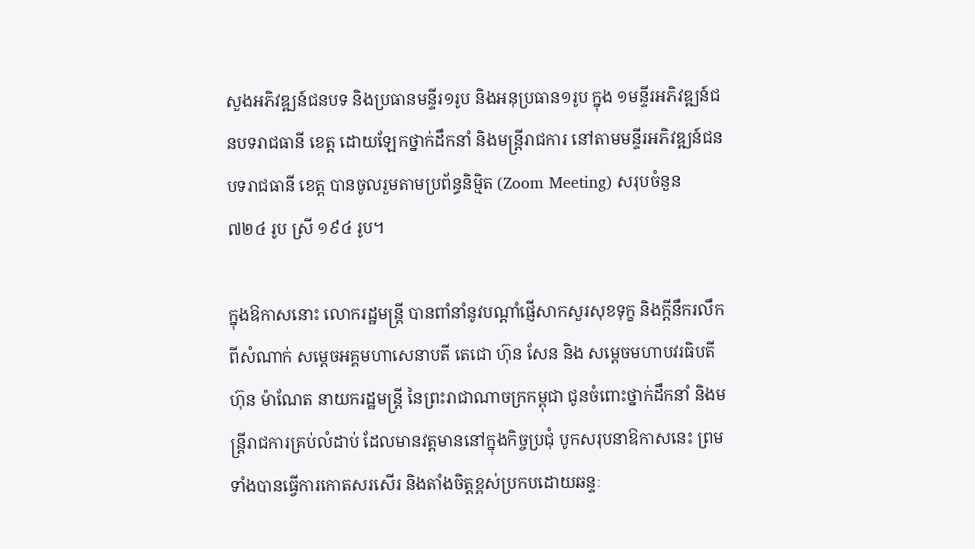សួងអភិវឌ្ឍន៍ជនបទ និងប្រធានមន្ទីរ១រូប និងអនុប្រធាន១រូប ក្នុង ១មន្ទីរអភិវឌ្ឍន៍ជនបទរាជធានី ខេត្ត ដោយឡែកថ្នាក់ដឹកនាំ និងមន្ដ្រីរាជការ នៅតាមមន្ទីរអភិវឌ្ឍន៍ជនបទរាជធានី ខេត្ត បានចូលរួមតាមប្រព័ន្ធនិម្មិត (Zoom Meeting) សរុបចំនួន ៧២៤ រូប ស្រី ១៩៤ រូប។

ក្នុងឱកាសនោះ លោករដ្ឋមន្ត្រី បានពាំនាំនូវបណ្ដាំផ្ញើសាកសួរសុខទុក្ខ និងក្ដីនឹករលឹកពីសំណាក់ សម្ដេចអគ្គមហាសេនាបតី តេជោ ហ៊ុន សែន និង សម្ដេចមហាបវរធិបតី ហ៊ុន ម៉ាណែត នាយករដ្ឋមន្ត្រី នៃព្រះរាជាណាចក្រកម្ពុជា ជូនចំពោះថ្នាក់ដឹកនាំ និងមន្ត្រីរាជការគ្រប់លំដាប់ ដែលមានវត្តមាននៅក្នុងកិច្ចប្រជុំ បូកសរុបនាឱកាសនេះ ព្រមទាំងបានធ្វើការកោតសរសើរ និងតាំងចិត្តខ្ពស់ប្រកបដោយឆន្ទៈ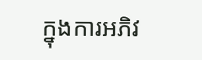ក្នុងការអភិវ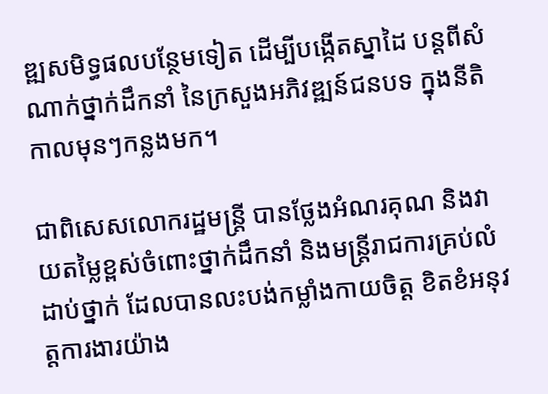ឌ្ឍសមិទ្ធផលបន្ថែមទៀត ដើម្បីបង្កើតស្នាដៃ បន្ដពីសំណាក់ថ្នាក់ដឹកនាំ នៃក្រសួងអភិវឌ្ឍន៍ជនបទ ក្នុងនីតិកាលមុនៗកន្លងមក។

ជាពិសេសលោករដ្ឋមន្ដ្រី បានថ្លែងអំណរគុណ និងវាយតម្លៃខ្ពស់ចំពោះថ្នាក់ដឹកនាំ និងមន្ត្រីរាជការគ្រប់លំដាប់ថ្នាក់ ដែលបានលះបង់កម្លាំងកាយចិត្ត ខិតខំអនុវត្តការងារយ៉ាង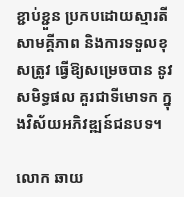ខ្ជាប់ខ្ជួន ប្រកបដោយស្មារតីសាមគ្គីភាព និងការទទួលខុសត្រូវ ធ្វើឱ្យសម្រេចបាន នូវសមិទ្ធផល គួរជាទីមោទក ក្នុងវិស័យអភិវឌ្ឍន៍ជនបទ។

លោក ឆាយ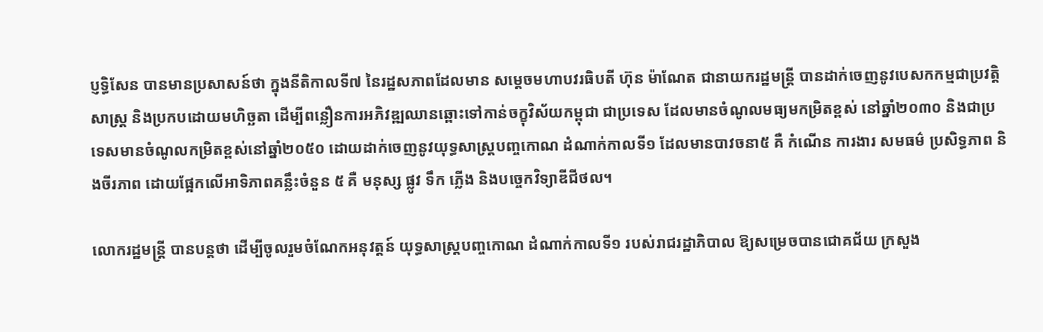ប្ញទ្ធិសែន បានមានប្រសាសន៍ថា ក្នុងនីតិកាលទី៧ នៃរដ្ឋសភាពដែលមាន សម្ដេចមហាបវរធិបតី ហ៊ុន ម៉ាណែត ជានាយករដ្ឋមន្ត្រី បានដាក់ចេញនូវបេសកកម្មជាប្រវត្តិសាស្ត្រ និងប្រកបដោយមហិច្ឆតា ដើម្បីពន្លឿនការអភិវឌ្ឍឈានឆ្ពោះទៅកាន់ចក្ខុវិស័យកម្ពុជា ជាប្រទេស ដែលមានចំណូលមធ្យមកម្រិតខ្ពស់ នៅឆ្នាំ២០៣០ និងជាប្រទេសមានចំណូលកម្រិតខ្ពស់នៅឆ្នាំ២០៥០ ដោយដាក់ចេញនូវយុទ្ធសាស្រ្តបញ្ចកោណ ដំណាក់កាលទី១ ដែលមានបាវចនា៥ គឺ កំណើន ការងារ សមធម៌ ប្រសិទ្ធភាព និងចីរភាព ដោយផ្អែកលើអាទិភាពគន្លឹះចំនួន ៥ គឺ មនុស្ស ផ្លូវ ទឹក ភ្លើង និងបច្ចេកវិទ្យាឌីជីថល។

លោករដ្ឋមន្ដ្រី បានបន្ដថា ដើម្បីចូលរួមចំណែកអនុវត្តន៍ យុទ្ធសាស្រ្តបញ្ចកោណ ដំណាក់កាលទី១ របស់រាជរដ្ឋាភិបាល ឱ្យសម្រេចបានជោគជ័យ ក្រសួង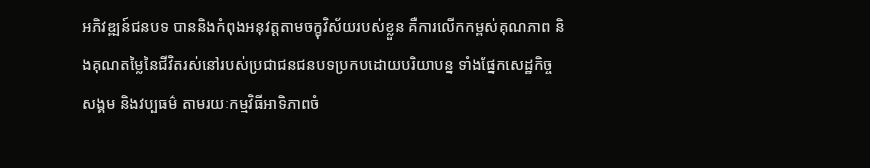អភិវឌ្ឍន៍ជនបទ បាននិងកំពុងអនុវត្តតាមចក្ខុវិស័យរបស់ខ្លួន គឺការលើកកម្ពស់គុណភាព និងគុណតម្លៃនៃជីវិតរស់នៅរបស់ប្រជាជនជនបទប្រកបដោយបរិយាបន្ន ទាំងផ្នែកសេដ្ឋកិច្ច សង្គម និងវប្បធម៌ តាមរយៈកម្មវិធីអាទិភាពចំ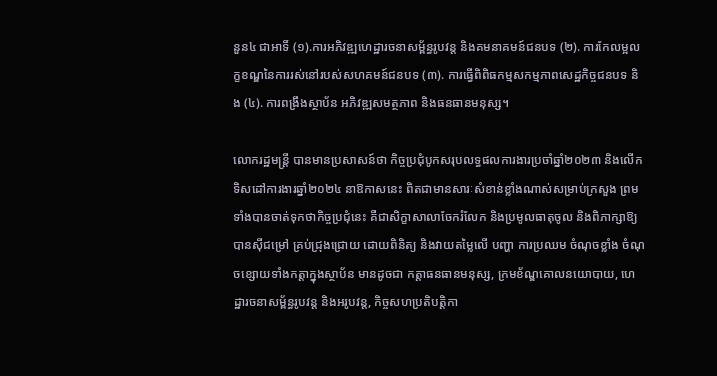នួន៤ ជាអាទិ៍ (១).ការអភិវឌ្ឍហេដ្ឋារចនាសម្ព័ន្ធរូបវន្ត និងគមនាគមន៍ជនបទ (២). ការកែលម្អលក្ខខណ្ឌនៃការរស់នៅរបស់សហគមន៍ជនបទ (៣). ការធ្វើពិពិធកម្មសកម្មភាពសេដ្ឋកិច្ចជនបទ និង (៤). ការពង្រឹងស្ថាប័ន អភិវឌ្ឍសមត្ថភាព និងធនធានមនុស្ស។

លោករដ្ឋមន្ដ្រី បានមានប្រសាសន៍ថា កិច្ចប្រជុំបូកសរុបលទ្ធផលការងារប្រចាំឆ្នាំ២០២៣ និងលើកទិសដៅការងារឆ្នាំ២០២៤ នាឱកាសនេះ ពិតជាមានសារៈសំខាន់ខ្លាំងណាស់សម្រាប់ក្រសួង ព្រមទាំងបានចាត់ទុកថាកិច្ចប្រជុំនេះ គឺជាសិក្ខាសាលាចែករំលែក និងប្រមូលធាតុចូល និងពិភាក្សាឱ្យបានស៊ីជម្រៅ គ្រប់ជ្រុងជ្រោយ ដោយពិនិត្យ និងវាយតម្លៃលើ បញ្ហា ការប្រឈម ចំណុចខ្លាំង ចំណុចខ្សោយទាំងកត្តាក្នុងស្ថាប័ន មានដូចជា កត្តាធនធានមនុស្ស, ក្រមខ័ណ្ឌគោលនយោបាយ, ហេដ្ឋារចនាសម្ព័ន្ធរូបវន្ដ និងអរូបវន្ដ, កិច្ចសហប្រតិបត្តិកា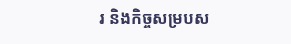រ និងកិច្ចសម្របស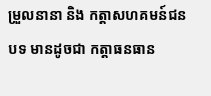ម្រួលនានា និង កត្តាសហគមន៍ជនបទ មានដូចជា កត្តាធនធាន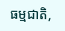ធម្មជាតិ,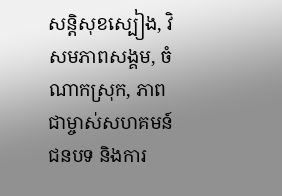សន្ដិសុខស្បៀង, វិសមភាពសង្គម, ចំណាកស្រុក, ភាពជាម្ចាស់សហគមន៍ជនបទ និងការ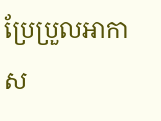ប្រែប្រួលអាកាស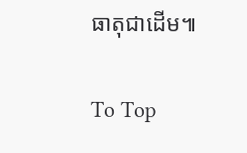ធាតុជាដើម៕

To Top